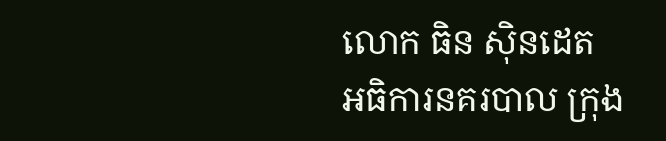លោក ធិន ស៊ិនដេត អធិការនគរបាល ក្រុង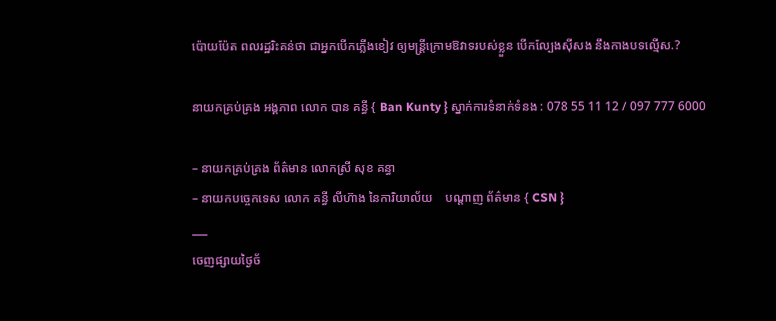ប៉ោយប៉ែត ពលរដ្ឋរិះគន់ថា ជាអ្នកបើកភ្លើងខៀវ ឲ្យមន្ត្រីក្រោមឱវាទរបស់ខ្លួន បើកល្បែងស៊ីសង នឹងកាងបទល្មើស.?

នាយកគ្រប់គ្រង អង្គភាព លោក បាន គន្ធី { Ban Kunty } ស្នាក់ការទំនាក់ទំនង : 078 55 11 12 / 097 777 6000

– នាយកគ្រប់គ្រង ព័ត៌មាន លោកស្រី សុខ គន្ធា
– នាយកបច្ចេកទេស លោក គន្ធី លីហ៊ាង នៃការិយាល័យ    បណ្ដាញ ព័ត៌មាន { CSN }
___
ចេញផ្សាយថ្ងៃច័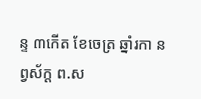ន្ទ ៣កើត ខែចេត្រ ឆ្នាំរកា នព្វស័ក្ត ព.ស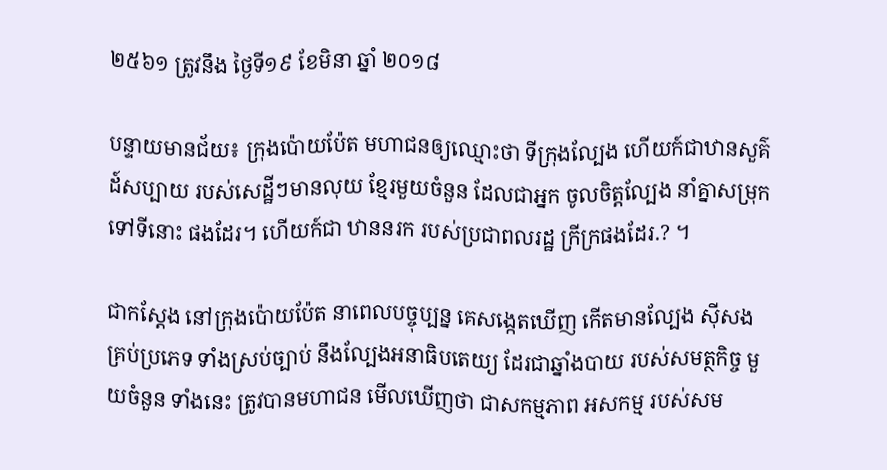២៥៦១ ត្រូវនឹង ថ្ងៃទី១៩ ខែមិនា ឆ្នាំ ២០១៨

បន្ទាយមានជ័យ៖ ក្រុងប៉ោយប៉ែត មហាជនឲ្យឈ្មោះថា ទីក្រុងល្បែង ហើយក៍ជាឋានសួគ៌ ដ៍សប្បាយ របស់សេដ្ឋីៗមានលុយ ខ្មែរមួយចំនួន ដែលជាអ្នក ចូលចិត្តល្បែង នាំគ្នាសម្រុក ទៅទីនោះ ផងដែរ។ ហើយក៍ជា ឋាននរក របស់ប្រជាពលរដ្ឋ ក្រីក្រផងដែរ.? ។

ជាកស្ដែង នៅក្រុងប៉ោយប៉ែត នាពេលបច្ចុប្បន្ន គេសង្កេតឃើញ កើតមានល្បែង ស៊ីសងគ្រប់ប្រភេទ ទាំងស្រប់ច្បាប់ នឹងល្បែងអនាធិបតេយ្យ ដែរជាឆ្នាំងបាយ របស់សមត្ថកិច្ច មួយចំនួន ទាំងនេះ ត្រូវបានមហាជន មើលឃើញថា ជាសកម្មភាព អសកម្ម របស់សម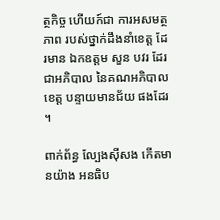ត្ថកិច្ច ហើយក៍ជា ការអសមត្ថភាព របស់ថ្នាក់ដឹងនាំខេត្ត ដែរមាន ឯកឧត្តម សួន បវរ ដែរជាអភិបាល នៃគណអភិបាលខេត្ត បន្ទាយមានជ័យ ផងដែរ ។

ពាក់ព័ន្ធ ល្បែងស៊ីសង កើតមានយ៉ាង អនធិប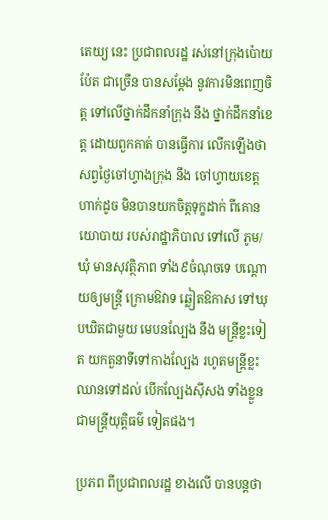តេយ្យ នេះ ប្រជាពលរដ្ឋ រស់នៅក្រុងប៉ោយប៉ែត ជាច្រើន បានសម្ដែង នូវការមិនពេញចិត្ត ទៅលើថ្នាក់ដឹកនាំក្រុង នឹង ថ្នាក់ដឹកនាំខេត្ត ដោយពួកគាត់ បានធ្វើការ លើកឡើងថា សព្វថ្ងៃចៅហ្វាងក្រុង នឹង ចៅហ្វាយខេត្ត ហាក់ដូច មិនបានយកចិត្តទុក្ខដាក់ ពីគោនយោបាយ របស់រាដ្ឋាភិបាល ទៅលើ ភូម/ឃុំ មានសុវត្ថិភាព ទាំង៩ចំណុចទេ បណ្ដោយឲ្យមន្ត្រី ក្រោមឱវាទ ឆ្លៀតឱកាស ទៅឃុបឃិតជាមួយ មេបនល្បែង នឹង មន្ត្រីខ្លះទៀត យកតួនាទីទៅកាងល្បែង រហូតមន្ត្រីខ្លះ ឈានទៅដល់ បើកល្បែងស៊ីសង ទាំងខ្លួន ជាមន្ត្រីយុត្តិធម៌ ទៀតផង។

ប្រភព ពីប្រជាពលរដ្ឋ ខាងលើ បានបន្តថា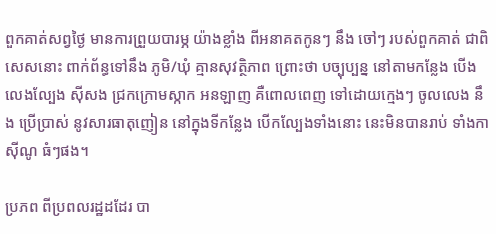ពួកគាត់សព្វថ្ងៃ មានការព្រួយបារម្ភ យ៉ាងខ្លាំង ពីអនាគតកូនៗ នឹង ចៅៗ របស់ពួកគាត់ ជាពិសេសនោះ ពាក់ព័ន្ធទៅនឹង ភូមិ/ឃុំ គ្មានសុវត្ថិភាព ព្រោះថា បច្បុប្បន្ន នៅតាមកន្លែង បើងលេងល្បែង ស៊ីសង ជ្រកក្រោមស្កាក អនឡាញ គឺពោលពេញ ទៅដោយក្មេងៗ ចូលលេង នឹង ប្រើប្រាស់ នូវសារធាតុញៀន នៅក្នុងទីកន្លែង បើកល្បែងទាំងនោះ នេះមិនបានរាប់ ទាំងកាស៊ីណូ ធំៗផង។

ប្រភព ពីប្រពលរដ្ឋដដែរ បា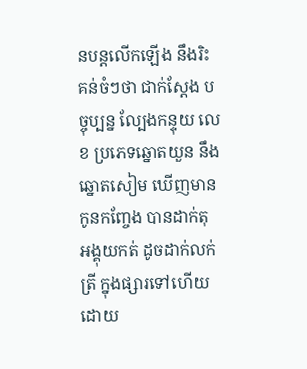នបន្តលើកឡើង នឹងរិះគន់ចំៗថា ជាក់ស្ដែង បច្ចុប្បន្ន ល្បែងកន្ទុយ លេខ ប្រភេទឆ្នោតយួន នឹងឆ្នោតសៀម ឃើញមាន កូនកញ្ចែង បានដាក់តុ អង្គុយកត់ ដូចដាក់លក់ត្រី ក្នុងផ្សារទៅហើយ ដោយ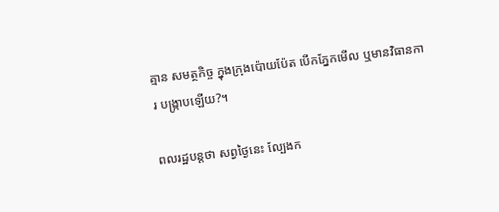គ្មាន សមត្ថកិច្ច ក្នុងក្រុងប៉ោយប៉ែត បើកភ្នែកមើល ឬមានវិធានការ បង្ក្រាបឡើយ?។

ពលរដ្ឋបន្តថា សព្វថ្ងៃនេះ ល្បែងក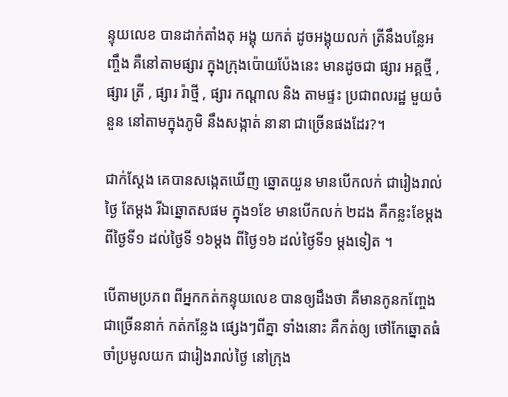ន្ទុយលេខ បានដាក់តាំងតុ អង្គុ យកត់ ដូចអង្គុយលក់ ត្រីនឹងបន្លែអញ្ចឹង គឺនៅតាមផ្សារ ក្នុងក្រុងប៉ោយប៉ែងនេះ មានដូចជា ផ្សារ អគ្គថ្មី , ផ្សារ ត្រី , ផ្សារ រ៉ាថ្មី , ផ្សារ កណ្តាល និង តាមផ្ទះ ប្រជាពលរដ្ឋ មួយចំនួន នៅតាមក្នុងភូមិ នឹងសង្កាត់ នានា ជាច្រើនផងដែរ?។

ជាក់ស្តែង គេបានសង្កេតឃើញ ឆ្នោតយួន មានបើកលក់ ជារៀងរាល់ថ្ងៃ តែម្តង រីឯឆ្នោតសផម ក្នុង១ខែ មានបើកលក់ ២ដង គឺកន្លះខែម្ដង ពីថ្ងៃទី១ ដល់ថ្ងៃទី ១៦ម្ដង ពីថ្ងៃ១៦ ដល់ថ្ងៃទី១ ម្ដងទៀត ។

បើតាមប្រភព ពីអ្នកកត់កន្ទុយលេខ បានឲ្យដឹងថា គឺមានកូនកញ្ចែង ជាច្រើននាក់ កត់កន្លែង ផ្សេងៗពីគ្នា ទាំងនោះ គឺកត់ឲ្យ ថៅកែឆ្នោតធំ ចាំប្រមូលយក ជារៀងរាល់ថ្ងៃ នៅក្រុង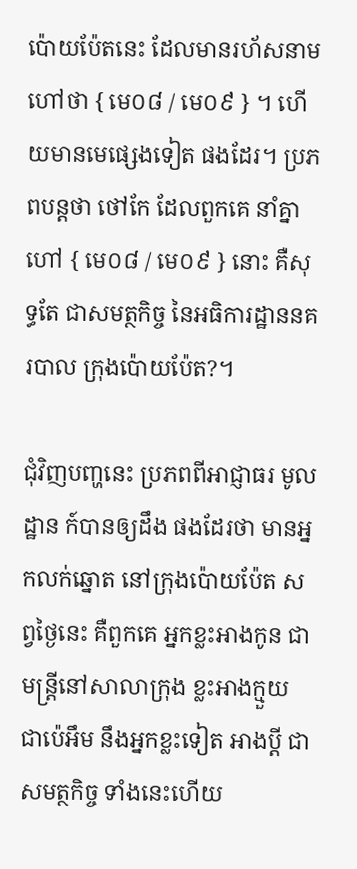ប៉ោយប៉ែតនេះ ដែលមានរហ័សនាម ហៅថា { មេ០៨ / មេ០៩ } ។ ហើយមានមេផ្សេងទៀត ផងដែរ។ ប្រភពបន្តថា ថៅកែ ដែលពួកគេ នាំគ្នាហៅ { មេ០៨ / មេ០៩ } នោះ គឺសុទ្ធតែ ជាសមត្ថកិច្ច នៃអធិការដ្ឋាននគរបាល ក្រុងប៉ោយប៉ែត?។

ជុំវិញបញ្ហនេះ ប្រភពពីអាជ្ញាធរ មូលដ្ឋាន ក៍បានឲ្យដឹង ផងដែរថា មានអ្នកលក់ឆ្នោត នៅក្រុងប៉ោយប៉ែត សព្វថ្ងៃនេះ គឺពួកគេ អ្នកខ្លះអាងកូន ជាមន្ត្រីនៅសាលាក្រុង ខ្លះអាងក្មួយ ជាប៉េអឹម នឹងអ្នកខ្លះទៀត អាងប្តី ជាសមត្ថកិច្ច ទាំងនេះហើយ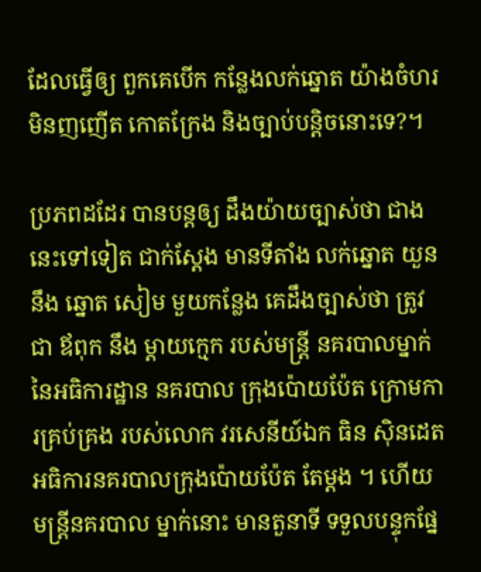ដែលធ្វើឲ្យ ពួកគេបើក កន្លែងលក់ឆ្នោត យ៉ាងចំហរ មិនញញើត កោតក្រែង និងច្បាប់បន្តិចនោះទេ?។

ប្រភពដដែរ បានបន្តឲ្យ ដឹងយ៉ាយច្បាស់ថា ជាងនេះទៅទៀត ជាក់ស្ដែង មានទីតាំង លក់ឆ្នោត យួន នឹង ឆ្នោត សៀម មួយកន្លែង គេដឹងច្បាស់ថា ត្រូវជា ឪពុក នឹង ម្តាយក្មេក របស់មន្ត្រី នគរបាលម្នាក់ នៃអធិការដ្ឋាន នគរបាល ក្រុងប៉ោយប៉ែត ក្រោមការគ្រប់គ្រង របស់លោក វរសេនីយ៍ឯក ធិន សុិនដេត អធិការនគរបាលក្រុងប៉ោយប៉ែត តែម្តង ។ ហើយមន្ត្រីនគរបាល ម្នាក់នោះ មានតួនាទី ទទួលបន្ទុកផ្នែ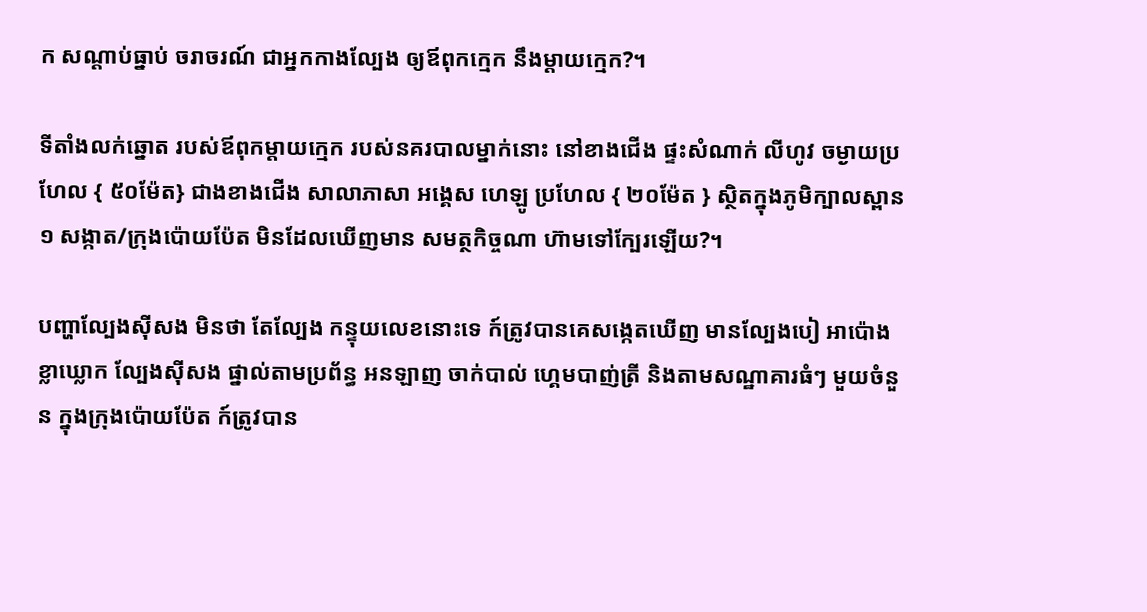ក សណ្ដាប់ធ្នាប់ ចរាចរណ៍ ជាអ្នកកាងល្បែង ឲ្យឪពុកក្មេក នឹងម្ដាយក្មេក?។

ទីតាំងលក់ឆ្នោត របស់ឪពុកម្តាយក្មេក របស់នគរបាលម្នាក់នោះ នៅខាងជើង ផ្ទះសំណាក់ លីហូវ ចម្ងាយប្រហែល { ៥០ម៉ែត} ជាងខាងជើង សាលាភាសា អង្គេស ហេឡូ ប្រហែល { ២០ម៉ែត } ស្ថិតក្នុងភូមិក្បាលស្ពាន១ សង្កាត/ក្រុងប៉ោយប៉ែត មិនដែលឃើញមាន សមត្ថកិច្ចណា ហ៊ាមទៅក្បែរឡើយ?។

បញ្ហាល្បែងសុីសង មិនថា តែល្បែង កន្ទុយលេខនោះទេ ក៍ត្រូវបានគេសង្កេតឃើញ មានល្បែងបៀ អាប៉ោង ខ្លាឃ្លោក ល្បែងស៊ីសង ផ្នាល់តាមប្រព័ន្ធ អនឡាញ ចាក់បាល់ ហ្គេមបាញ់ត្រី និងតាមសណ្ឋាគារធំៗ មួយចំនួន ក្នុងក្រុងប៉ោយប៉ែត ក៍ត្រូវបាន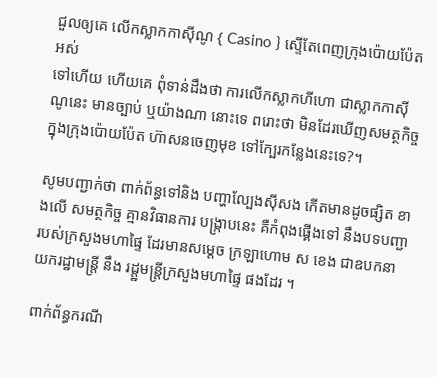ជួលឲ្យគេ លើកស្លាកកាសុីណូ { Casino } ស្ទើតែពេញក្រុងប៉ោយប៉ែត អស់
ទៅហើយ ហើយគេ ពុំទាន់ដឹងថា ការលើកស្លាកហីហោ ជាស្លាកកាស៊ីណូនេះ មានច្បាប់ ឬយ៉ាងណា នោះទេ ពរោះថា មិនដែរឃើញសមត្ថកិច្ច ក្នុងក្រុងប៉ោយប៉ែត ហ៊ាសនចេញមុខ ទៅក្បែរកន្លែងនេះទេ?។

សូមបញ្ជាក់ថា ពាក់ព័ន្ធទៅនិង បញ្ហាល្បែងស៊ីសង កើតមានដូចផ្សិត ខាងលើ សមត្ថកិច្ច គ្មានវិធានការ បង្ក្រាបនេះ គឺកំពុងផ្គើងទៅ នឹងបទបញ្ជា របស់ក្រសួងមហាផ្ទៃ ដែរមានសម្ដេច ក្រឡាហោម ស ខេង ជាឧបកនាយករដ្ឋាមន្ត្រី នឹង រដ្ដ្ឋមន្ត្រីក្រសួងមហាផ្ទៃ ផងដែរ ។

ពាក់ព័ន្ធករណី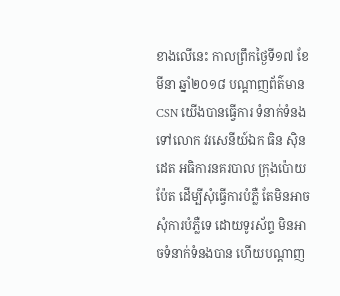ខាងលើនេះ កាលព្រឹកថ្ងៃទី១៧ ខែមីនា ឆ្នាំ២០១៨ បណ្ដាញព័ត៌មាន CSN យើងបានធ្វើការ ទំនាក់ទំនង ទៅលោក វរសេនីយ៍ឯក ធិន សុិនដេត អធិការនគរបាល ក្រុងប៉ោយប៉ែត ដើម្បីសុំធ្វើការបំភ្លឺ តែមិនអាច សុំការបំភ្លឺទេ ដោយទូរស័ព្ទ មិនអាចទំនាក់ទំនងបាន ហើយបណ្ដាញ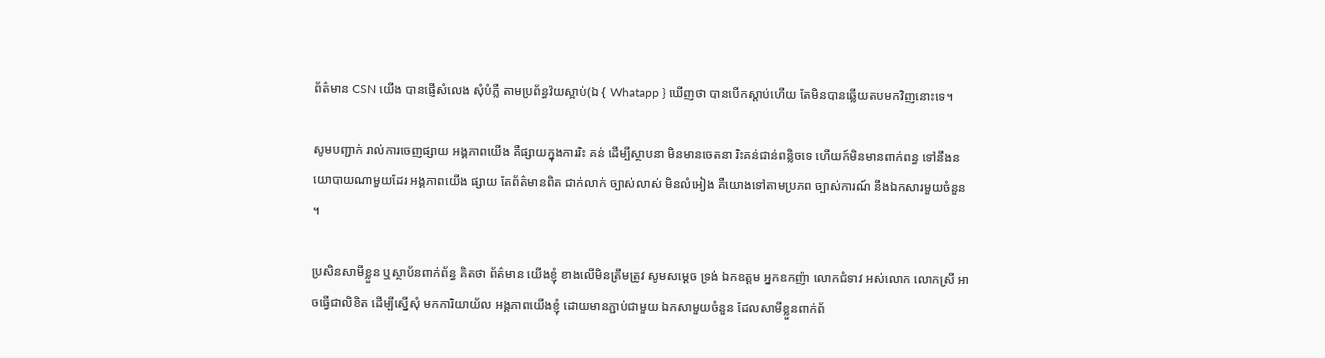ព័ត៌មាន CSN យើង បានផ្ញើសំលេង សុំបំភ្លឺ តាមប្រព័ន្ធវ៉យស្អាប់(ឯ { Whatapp } ឃើញថា បានបើកស្តាប់ហើយ តែមិនបានឆ្លើយតបមកវិញនោះទេ។

សូមបញ្ជាក់ រាល់ការចេញផ្សាយ អង្គភាពយើង គឺផ្សាយក្នុងការរិះ គន់ ដើម្បីស្ថាបនា មិនមានចេតនា រិះគន់ជាន់ពន្លិចទេ ហើយក៍មិនមានពាក់ពន្ធ ទៅនឹងនយោបាយណាមួយដែរ អង្គភាពយើង ផ្សាយ តែព័ត៌មានពិត ជាក់លាក់ ច្បាស់លាស់ មិនលំអៀង គឺយោងទៅតាមប្រភព ច្បាស់ការណ៍ នឹងឯកសារមួយចំនួន ។

ប្រសិនសាមីខ្លួន ឬស្ថាប័នពាក់ព័ន្ធ គិតថា ព័ត៌មាន យើងខ្ញុំ ខាងលើមិនត្រឹមត្រូវ សូមសម្ដេច ទ្រង់ ឯកឧត្តម អ្នកឧកញ៉ា លោកជំទាវ អស់លោក លោកស្រី អាចធ្វើជាលិខិត ដើម្បីស្នើសុំ មកការិយាយ័ល អង្គភាពយើងខ្ញុំ ដោយមានភ្ជាប់ជាមួយ ឯកសាមួយចំនួន ដែលសាមីខ្លួនពាក់ព័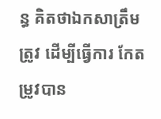ន្ធ គិតថាឯកសាត្រឹមត្រូវ ដើម្បីធ្វើការ កែតម្រូវបាន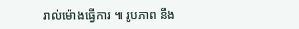រាល់ម៉ោងធ្វើការ ៕ រូបភាព នឹង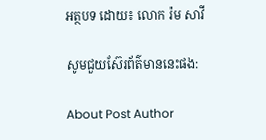អត្ថបទ ដោយ៖ លោក រ៉ម សាវី

សូមជួយស៊ែរព័ត៌មាននេះផង:

About Post Author